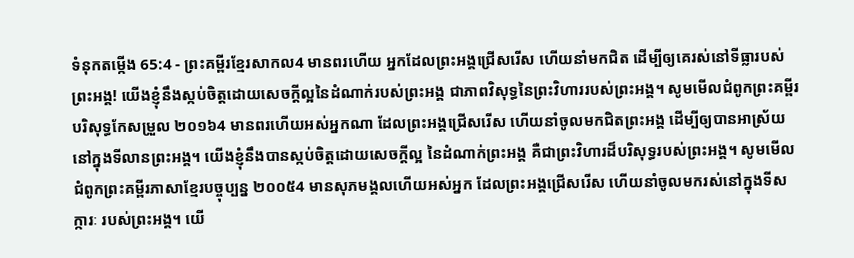ទំនុកតម្កើង 65:4 - ព្រះគម្ពីរខ្មែរសាកល4 មានពរហើយ អ្នកដែលព្រះអង្គជ្រើសរើស ហើយនាំមកជិត ដើម្បីឲ្យគេរស់នៅទីធ្លារបស់ព្រះអង្គ! យើងខ្ញុំនឹងស្កប់ចិត្តដោយសេចក្ដីល្អនៃដំណាក់របស់ព្រះអង្គ ជាភាពវិសុទ្ធនៃព្រះវិហាររបស់ព្រះអង្គ។ សូមមើលជំពូកព្រះគម្ពីរបរិសុទ្ធកែសម្រួល ២០១៦4 មានពរហើយអស់អ្នកណា ដែលព្រះអង្គជ្រើសរើស ហើយនាំចូលមកជិតព្រះអង្គ ដើម្បីឲ្យបានអាស្រ័យនៅក្នុងទីលានព្រះអង្គ។ យើងខ្ញុំនឹងបានស្កប់ចិត្តដោយសេចក្ដីល្អ នៃដំណាក់ព្រះអង្គ គឺជាព្រះវិហារដ៏បរិសុទ្ធរបស់ព្រះអង្គ។ សូមមើលជំពូកព្រះគម្ពីរភាសាខ្មែរបច្ចុប្បន្ន ២០០៥4 មានសុភមង្គលហើយអស់អ្នក ដែលព្រះអង្គជ្រើសរើស ហើយនាំចូលមករស់នៅក្នុងទីសក្ការៈ របស់ព្រះអង្គ។ យើ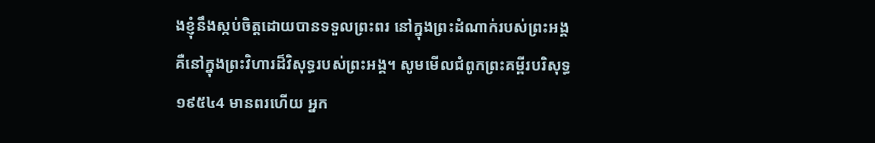ងខ្ញុំនឹងស្កប់ចិត្តដោយបានទទួលព្រះពរ នៅក្នុងព្រះដំណាក់របស់ព្រះអង្គ គឺនៅក្នុងព្រះវិហារដ៏វិសុទ្ធរបស់ព្រះអង្គ។ សូមមើលជំពូកព្រះគម្ពីរបរិសុទ្ធ ១៩៥៤4 មានពរហើយ អ្នក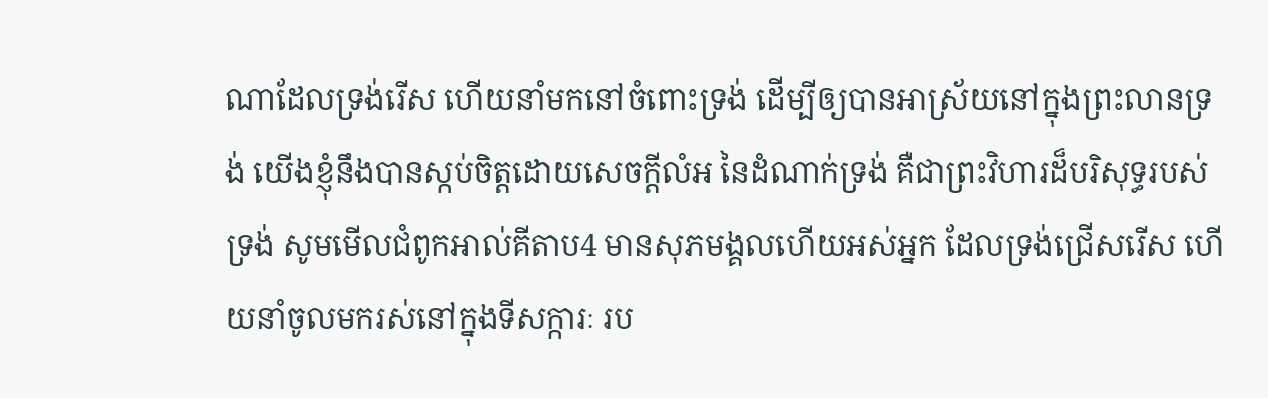ណាដែលទ្រង់រើស ហើយនាំមកនៅចំពោះទ្រង់ ដើម្បីឲ្យបានអាស្រ័យនៅក្នុងព្រះលានទ្រង់ យើងខ្ញុំនឹងបានស្កប់ចិត្តដោយសេចក្ដីលំអ នៃដំណាក់ទ្រង់ គឺជាព្រះវិហារដ៏បរិសុទ្ធរបស់ទ្រង់ សូមមើលជំពូកអាល់គីតាប4 មានសុភមង្គលហើយអស់អ្នក ដែលទ្រង់ជ្រើសរើស ហើយនាំចូលមករស់នៅក្នុងទីសក្ការៈ រប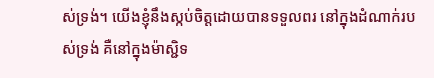ស់ទ្រង់។ យើងខ្ញុំនឹងស្កប់ចិត្តដោយបានទទួលពរ នៅក្នុងដំណាក់របស់ទ្រង់ គឺនៅក្នុងម៉ាស្ជិទ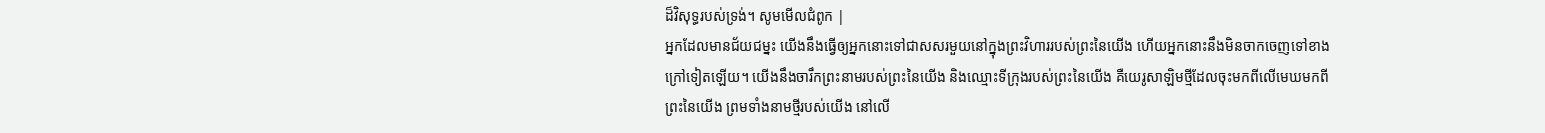ដ៏វិសុទ្ធរបស់ទ្រង់។ សូមមើលជំពូក |
អ្នកដែលមានជ័យជម្នះ យើងនឹងធ្វើឲ្យអ្នកនោះទៅជាសសរមួយនៅក្នុងព្រះវិហាររបស់ព្រះនៃយើង ហើយអ្នកនោះនឹងមិនចាកចេញទៅខាងក្រៅទៀតឡើយ។ យើងនឹងចារឹកព្រះនាមរបស់ព្រះនៃយើង និងឈ្មោះទីក្រុងរបស់ព្រះនៃយើង គឺយេរូសាឡិមថ្មីដែលចុះមកពីលើមេឃមកពីព្រះនៃយើង ព្រមទាំងនាមថ្មីរបស់យើង នៅលើ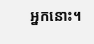អ្នកនោះ។